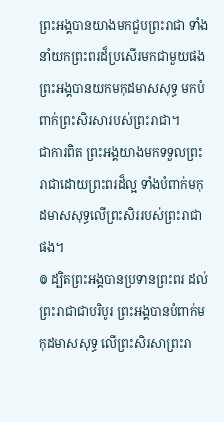ព្រះអង្គបានយាងមកជួបព្រះរាជា ទាំងនាំយកព្រះពរដ៏ប្រសើរមកជាមួយផង ព្រះអង្គបានយកមកុដមាសសុទ្ធ មកបំពាក់ព្រះសិរសារបស់ព្រះរាជា។
ជាការពិត ព្រះអង្គយាងមកទទួលព្រះរាជាដោយព្រះពរដ៏ល្អ ទាំងបំពាក់មកុដមាសសុទ្ធលើព្រះសិររបស់ព្រះរាជាផង។
៙ ដ្បិតព្រះអង្គបានប្រទានព្រះពរ ដល់ព្រះរាជាជាបរិបូរ ព្រះអង្គបានបំពាក់មកុដមាសសុទ្ធ លើព្រះសិរសាព្រះរា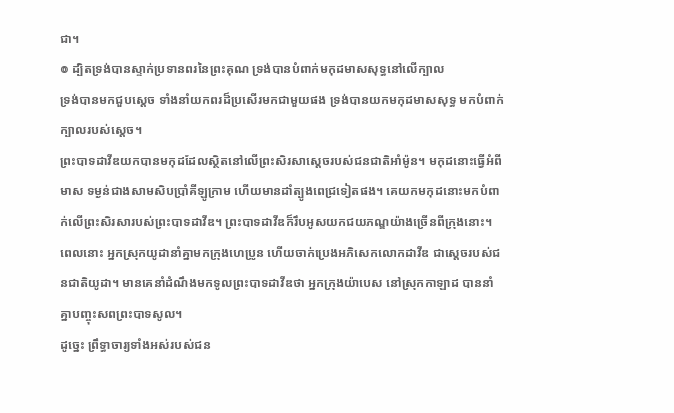ជា។
៙ ដ្បិតទ្រង់បានស្ទាក់ប្រទានពរនៃព្រះគុណ ទ្រង់បានបំពាក់មកុដមាសសុទ្ធនៅលើក្បាល
ទ្រង់បានមកជួបស្តេច ទាំងនាំយកពរដ៏ប្រសើរមកជាមួយផង ទ្រង់បានយកមកុដមាសសុទ្ធ មកបំពាក់ក្បាលរបស់ស្តេច។
ព្រះបាទដាវីឌយកបានមកុដដែលស្ថិតនៅលើព្រះសិរសាស្ដេចរបស់ជនជាតិអាំម៉ូន។ មកុដនោះធ្វើអំពីមាស ទម្ងន់ជាងសាមសិបប្រាំគីឡូក្រាម ហើយមានដាំត្បូងពេជ្រទៀតផង។ គេយកមកុដនោះមកបំពាក់លើព្រះសិរសារបស់ព្រះបាទដាវីឌ។ ព្រះបាទដាវីឌក៏រឹបអូសយកជយភណ្ឌយ៉ាងច្រើនពីក្រុងនោះ។
ពេលនោះ អ្នកស្រុកយូដានាំគ្នាមកក្រុងហេប្រូន ហើយចាក់ប្រេងអភិសេកលោកដាវីឌ ជាស្ដេចរបស់ជនជាតិយូដា។ មានគេនាំដំណឹងមកទូលព្រះបាទដាវីឌថា អ្នកក្រុងយ៉ាបេស នៅស្រុកកាឡាដ បាននាំគ្នាបញ្ចុះសពព្រះបាទសូល។
ដូច្នេះ ព្រឹទ្ធាចារ្យទាំងអស់របស់ជន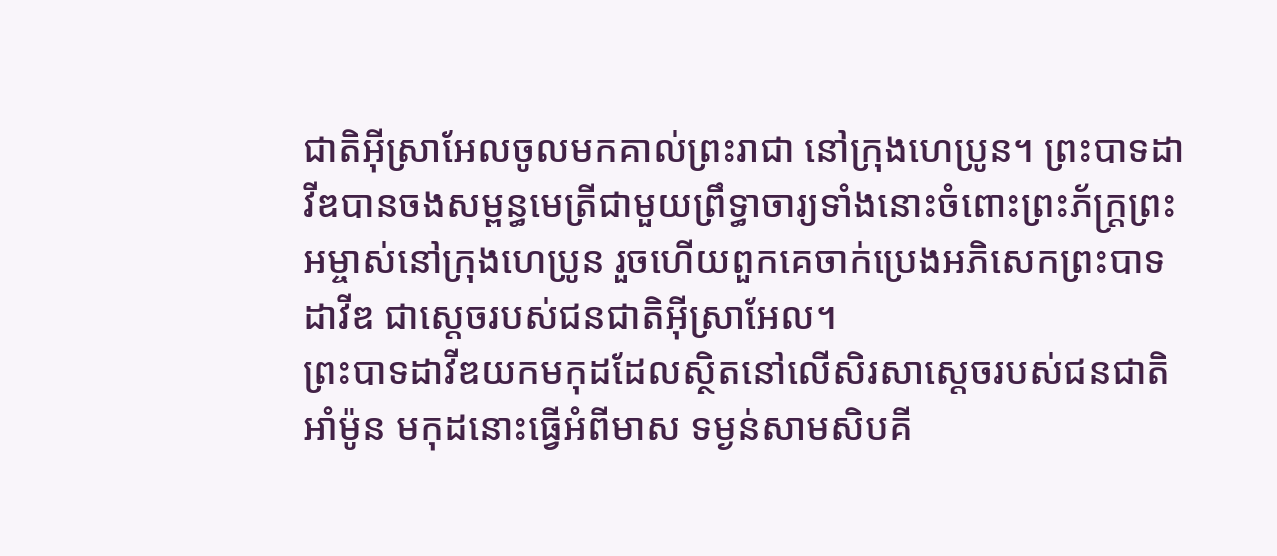ជាតិអ៊ីស្រាអែលចូលមកគាល់ព្រះរាជា នៅក្រុងហេប្រូន។ ព្រះបាទដាវីឌបានចងសម្ពន្ធមេត្រីជាមួយព្រឹទ្ធាចារ្យទាំងនោះចំពោះព្រះភ័ក្ត្រព្រះអម្ចាស់នៅក្រុងហេប្រូន រួចហើយពួកគេចាក់ប្រេងអភិសេកព្រះបាទដាវីឌ ជាស្ដេចរបស់ជនជាតិអ៊ីស្រាអែល។
ព្រះបាទដាវីឌយកមកុដដែលស្ថិតនៅលើសិរសាស្ដេចរបស់ជនជាតិអាំម៉ូន មកុដនោះធ្វើអំពីមាស ទម្ងន់សាមសិបគី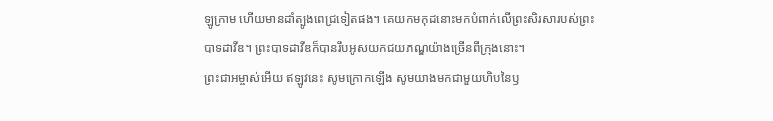ឡូក្រាម ហើយមានដាំត្បូងពេជ្រទៀតផង។ គេយកមកុដនោះមកបំពាក់លើព្រះសិរសារបស់ព្រះបាទដាវីឌ។ ព្រះបាទដាវីឌក៏បានរឹបអូសយកជយភណ្ឌយ៉ាងច្រើនពីក្រុងនោះ។
ព្រះជាអម្ចាស់អើយ ឥឡូវនេះ សូមក្រោកឡើង សូមយាងមកជាមួយហិបនៃឫ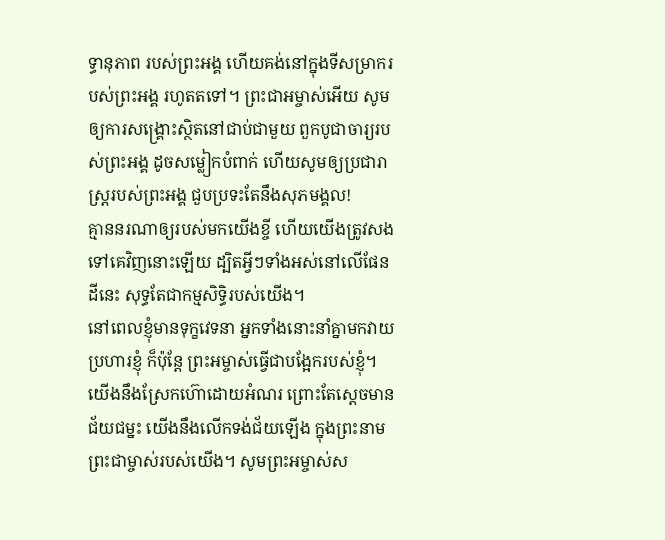ទ្ធានុភាព របស់ព្រះអង្គ ហើយគង់នៅក្នុងទីសម្រាករបស់ព្រះអង្គ រហូតតទៅ។ ព្រះជាអម្ចាស់អើយ សូមឲ្យការសង្គ្រោះស្ថិតនៅជាប់ជាមួយ ពួកបូជាចារ្យរបស់ព្រះអង្គ ដូចសម្លៀកបំពាក់ ហើយសូមឲ្យប្រជារាស្ត្ររបស់ព្រះអង្គ ជួបប្រទះតែនឹងសុភមង្គល!
គ្មាននរណាឲ្យរបស់មកយើងខ្ចី ហើយយើងត្រូវសងទៅគេវិញនោះឡើយ ដ្បិតអ្វីៗទាំងអស់នៅលើផែនដីនេះ សុទ្ធតែជាកម្មសិទ្ធិរបស់យើង។
នៅពេលខ្ញុំមានទុក្ខវេទនា អ្នកទាំងនោះនាំគ្នាមកវាយប្រហារខ្ញុំ ក៏ប៉ុន្តែ ព្រះអម្ចាស់ធ្វើជាបង្អែករបស់ខ្ញុំ។
យើងនឹងស្រែកហ៊ោដោយអំណរ ព្រោះតែស្ដេចមានជ័យជម្នះ យើងនឹងលើកទង់ជ័យឡើង ក្នុងព្រះនាមព្រះជាម្ចាស់របស់យើង។ សូមព្រះអម្ចាស់ស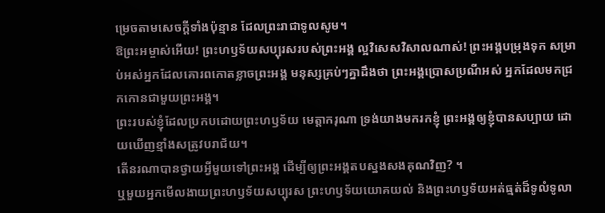ម្រេចតាមសេចក្ដីទាំងប៉ុន្មាន ដែលព្រះរាជាទូលសូម។
ឱព្រះអម្ចាស់អើយ! ព្រះហឫទ័យសប្បុរសរបស់ព្រះអង្គ ល្អវិសេសវិសាលណាស់! ព្រះអង្គបម្រុងទុក សម្រាប់អស់អ្នកដែលគោរពកោតខ្លាចព្រះអង្គ មនុស្សគ្រប់ៗគ្នាដឹងថា ព្រះអង្គប្រោសប្រណីអស់ អ្នកដែលមកជ្រកកោនជាមួយព្រះអង្គ។
ព្រះរបស់ខ្ញុំដែលប្រកបដោយព្រះហឫទ័យ មេត្តាករុណា ទ្រង់យាងមករកខ្ញុំ ព្រះអង្គឲ្យខ្ញុំបានសប្បាយ ដោយឃើញខ្មាំងសត្រូវបរាជ័យ។
តើនរណាបានថ្វាយអ្វីមួយទៅព្រះអង្គ ដើម្បីឲ្យព្រះអង្គតបស្នងសងគុណវិញ? ។
ឬមួយអ្នកមើលងាយព្រះហឫទ័យសប្បុរស ព្រះហឫទ័យយោគយល់ និងព្រះហឫទ័យអត់ធ្មត់ដ៏ទូលំទូលា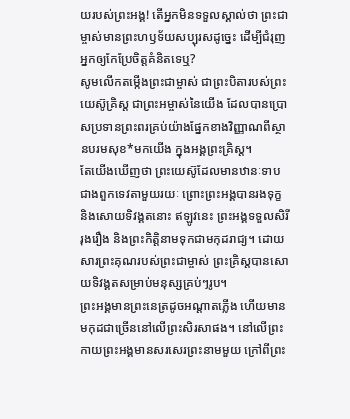យរបស់ព្រះអង្គ! តើអ្នកមិនទទួលស្គាល់ថា ព្រះជាម្ចាស់មានព្រះហឫទ័យសប្បុរសដូច្នេះ ដើម្បីជំរុញអ្នកឲ្យកែប្រែចិត្តគំនិតទេឬ?
សូមលើកតម្កើងព្រះជាម្ចាស់ ជាព្រះបិតារបស់ព្រះយេស៊ូគ្រិស្ត ជាព្រះអម្ចាស់នៃយើង ដែលបានប្រោសប្រទានព្រះពរគ្រប់យ៉ាងផ្នែកខាងវិញ្ញាណពីស្ថានបរមសុខ*មកយើង ក្នុងអង្គព្រះគ្រិស្ត។
តែយើងឃើញថា ព្រះយេស៊ូដែលមានឋានៈទាបជាងពួកទេវតាមួយរយៈ ព្រោះព្រះអង្គបានរងទុក្ខ និងសោយទិវង្គតនោះ ឥឡូវនេះ ព្រះអង្គទទួលសិរីរុងរឿង និងព្រះកិត្តិនាមទុកជាមកុដរាជ្យ។ ដោយសារព្រះគុណរបស់ព្រះជាម្ចាស់ ព្រះគ្រិស្តបានសោយទិវង្គតសម្រាប់មនុស្សគ្រប់ៗរូប។
ព្រះអង្គមានព្រះនេត្រដូចអណ្ដាតភ្លើង ហើយមានមកុដជាច្រើននៅលើព្រះសិរសាផង។ នៅលើព្រះកាយព្រះអង្គមានសរសេរព្រះនាមមួយ ក្រៅពីព្រះ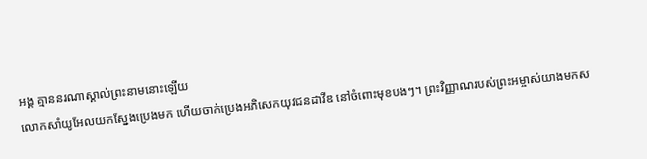អង្គ គ្មាននរណាស្គាល់ព្រះនាមនោះឡើយ
លោកសាំយូអែលយកស្នែងប្រេងមក ហើយចាក់ប្រេងអភិសេកយុវជនដាវីឌ នៅចំពោះមុខបងៗ។ ព្រះវិញ្ញាណរបស់ព្រះអម្ចាស់យាងមកស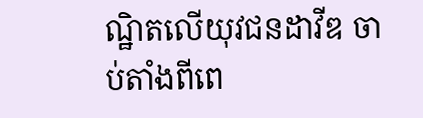ណ្ឋិតលើយុវជនដាវីឌ ចាប់តាំងពីពេ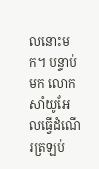លនោះមក។ បន្ទាប់មក លោកសាំយូអែលធ្វើដំណើរត្រឡប់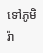ទៅភូមិរ៉ា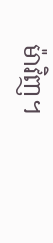ម៉ាវិញ។